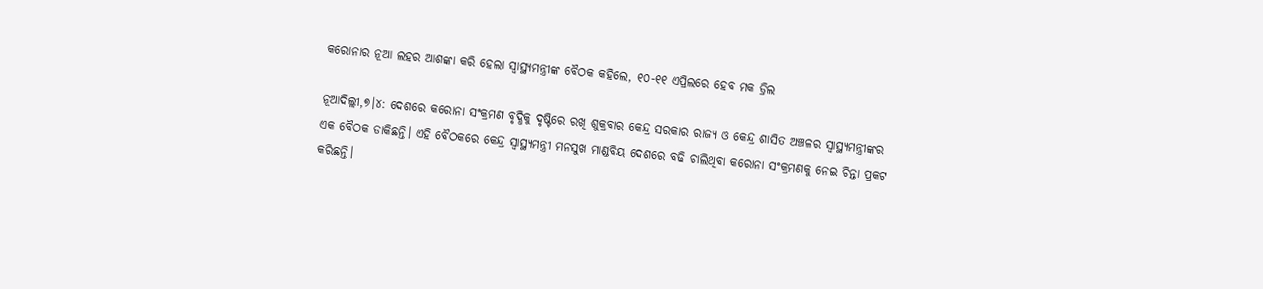କରୋନାର ନୂଆ ଲହର ଆଶଙ୍କା କରି ହେଲା ସ୍ବାସ୍ଥ୍ୟମନ୍ତ୍ରୀଙ୍କ ବୈଠକ କହିଲେ, ୧୦-୧୧ ଏପ୍ରିଲରେ ହେବ ମକ ଡ୍ରିଲ

ନୂଆଦିଲ୍ଲୀ,୭।୪: ଦେଶରେ କରୋନା ସଂକ୍ରମଣ ବୃଦ୍ଧିକୁ ଦୃଷ୍ଟିରେ ରଖି ଶୁକ୍ରବାର କେନ୍ଦ୍ର ସରକାର ରାଜ୍ୟ ଓ କେନ୍ଦ୍ର ଶାସିତ ଅଞ୍ଚଳର ସ୍ବାସ୍ଥ୍ୟମନ୍ତ୍ରୀଙ୍କର ଏକ ବୈଠକ ଡାକିଛନ୍ତି। ଏହି ବୈଠକରେ କେନ୍ଦ୍ର ସ୍ବାସ୍ଥ୍ୟମନ୍ତ୍ରୀ ମନସୁଖ ମାଣ୍ଡବିୟ ଦେଶରେ ବଢି ଚାଲିଥିବା କରୋନା ସଂକ୍ରମଣକୁ ନେଇ ଚିନ୍ତା ପ୍ରକଟ କରିଛନ୍ତି।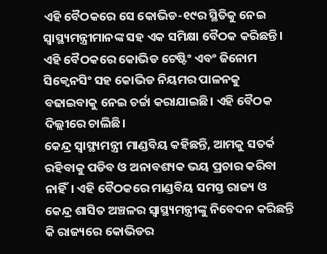ଏହି ବୈଠକରେ ସେ କୋଭିଡ-୧୯ର ସ୍ଥିତିକୁ ନେଇ ସ୍ବାସ୍ଥ୍ୟମନ୍ତ୍ରୀମାନଙ୍କ ସହ ଏକ ସମିକ୍ଷା ବୈଠକ କରିଛନ୍ତି। ଏହି ବୈଠକରେ କୋଭିଡ ଟେଷ୍ଟିଂ ଏବଂ ଜିନୋମ ସିକ୍ୱେନସିଂ ସହ କୋଭିଡ ନିୟମର ପାଳନକୁ ବଢାଇବାକୁ ନେଇ ଚର୍ଚ୍ଚା କରାଯାଇଛି। ଏହି ବୈଠକ ଦିଲ୍ଲୀରେ ଚାଲିଛି।
କେନ୍ଦ୍ର ସ୍ବାସ୍ଥ୍ୟମନ୍ତ୍ରୀ ମାଣ୍ଡବିୟ କହିଛନ୍ତି, ଆମକୁ ସତର୍କ ରହିବାକୁ ପଡିବ ଓ ଅନାବଶ୍ୟକ ଭୟ ପ୍ରଚାର କରିବା ନାହିଁ। ଏହି ବୈଠକରେ ମାଣ୍ଡବିୟ ସମସ୍ତ ରାଜ୍ୟ ଓ କେନ୍ଦ୍ର ଶାସିତ ଅଞ୍ଚଳର ସ୍ବାସ୍ଥ୍ୟମନ୍ତ୍ରୀଙ୍କୁ ନିବେଦନ କରିଛନ୍ତି କି ରାଜ୍ୟରେ କୋଭିଡର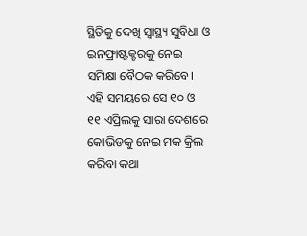ସ୍ଥିତିକୁ ଦେଖି ସ୍ବାସ୍ଥ୍ୟ ସୁବିଧା ଓ ଇନଫ୍ରାଷ୍ଟକ୍ଚରକୁ ନେଇ ସମିକ୍ଷା ବୈଠକ କରିବେ। ଏହି ସମୟରେ ସେ ୧୦ ଓ ୧୧ ଏପ୍ରିଲକୁ ସାରା ଦେଶରେ କୋଭିଡକୁ ନେଇ ମକ କ୍ରିଲ କରିବା କଥା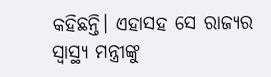କହିଛନ୍ତି। ଏହାସହ ସେ ରାଜ୍ୟର ସ୍ବାସ୍ଥ୍ୟ ମନ୍ତ୍ରୀଙ୍କୁ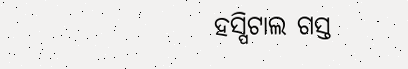ହସ୍ପିଟାଲ ଗସ୍ତ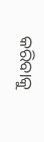କରିବାକୁ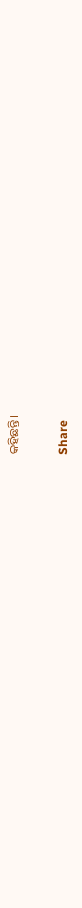କହିଛନ୍ତି।

Share